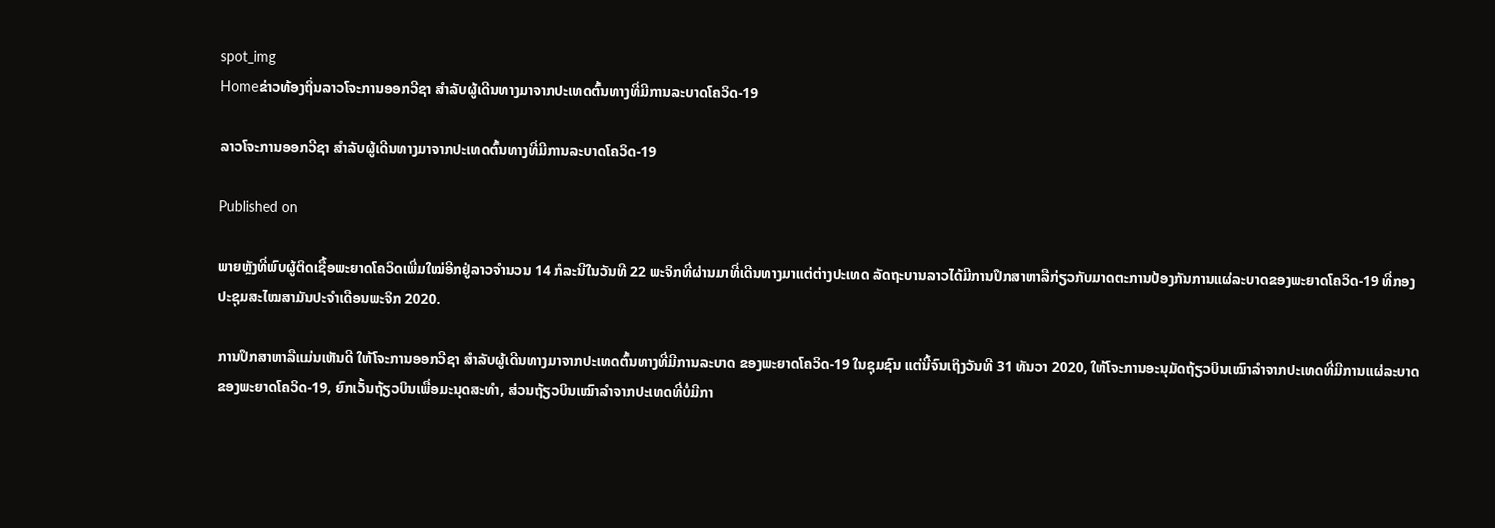spot_img
Homeຂ່າວທ້ອງຖິ່ນລາວໂຈະການອອກວີຊາ ສໍາລັບຜູ້ເດີນທາງມາຈາກປະເທດຕົ້ນທາງທີ່ມີການລະບາດໂຄວິດ-19

ລາວໂຈະການອອກວີຊາ ສໍາລັບຜູ້ເດີນທາງມາຈາກປະເທດຕົ້ນທາງທີ່ມີການລະບາດໂຄວິດ-19

Published on

ພາຍຫຼັງທີ່ພົບຜູ້ຕິດເຊື້ອພະຍາດໂຄວິດເພີ່ມໃໝ່ອີກຢູ່ລາວຈໍານວນ 14 ກໍລະນີໃນວັນທີ 22 ພະຈິກທີ່ຜ່ານມາທີ່ເດີນທາງມາແຕ່ຕ່າງປະເທດ ລັດຖະບານລາວໄດ້ມີການປຶກສາຫາລືກ່ຽວກັບມາດຕະການປ້ອງກັນການແຜ່ລະບາດຂອງພະຍາດໂຄວິດ-19 ທີ່ກອງປະຊຸມສະໄໝສາມັນປະຈໍາເດືອນພະຈິກ 2020.

ການປຶກສາຫາລືແມ່ນເຫັນດີ ໃຫ້ໂຈະການອອກວີຊາ ສໍາລັບຜູ້ເດີນທາງມາຈາກປະເທດຕົ້ນທາງທີ່ມີການລະບາດ ຂອງພະຍາດໂຄວິດ-19 ໃນຊຸມຊົນ ແຕ່ນີ້ຈົນເຖິງວັນທີ 31 ທັນວາ 2020, ໃຫ້ໂຈະການອະນຸມັດຖ້ຽວບິນເໝົາລໍາຈາກປະເທດທີ່ມີການແຜ່ລະບາດຂອງພະຍາດໂຄວິດ-19, ຍົກເວັ້ນຖ້ຽວບິນເພື່ອມະນຸດສະທໍາ, ສ່ວນຖ້ຽວບິນເໝົາລໍາຈາກປະເທດທີ່ບໍ່ມີກາ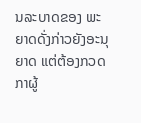ນລະບາດຂອງ ພະຍາດດັ່ງກ່າວຍັງອະນຸຍາດ ແຕ່ຕ້ອງກວດກາຜູ້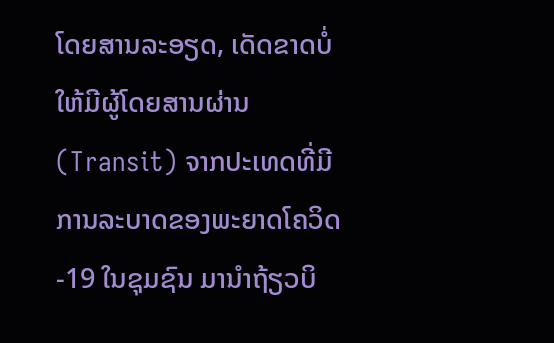ໂດຍສານລະອຽດ, ເດັດຂາດບໍ່ໃຫ້ມີຜູ້ໂດຍສານຜ່ານ (Transit) ຈາກປະເທດທີ່ມີການລະບາດຂອງພະຍາດໂຄວິດ-19 ໃນຊຸມຊົນ ມານໍາຖ້ຽວບິ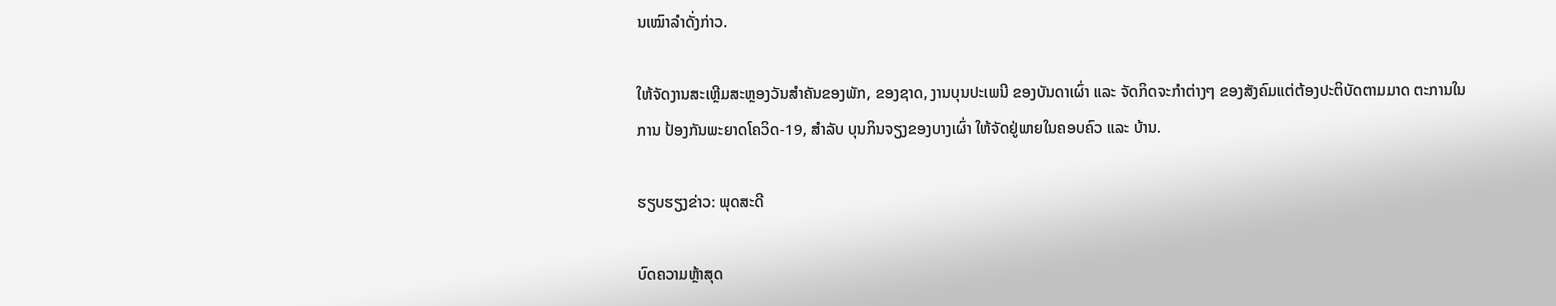ນເໝົາລຳດັ່ງກ່າວ.

ໃຫ້ຈັດງານສະເຫຼີມສະຫຼອງວັນສໍາຄັນຂອງພັກ, ຂອງຊາດ, ງານບຸນປະເພນີ ຂອງບັນດາເຜົ່າ ແລະ ຈັດກິດຈະກໍາຕ່າງໆ ຂອງສັງຄົມແຕ່ຕ້ອງປະຕິບັດຕາມມາດ ຕະການໃນການ ປ້ອງກັນພະຍາດໂຄວິດ-19, ສໍາລັບ ບຸນກິນຈຽງຂອງບາງເຜົ່າ ໃຫ້ຈັດຢູ່ພາຍໃນຄອບຄົວ ແລະ ບ້ານ.

ຮຽບຮຽງຂ່າວ: ພຸດສະດີ

ບົດຄວາມຫຼ້າສຸດ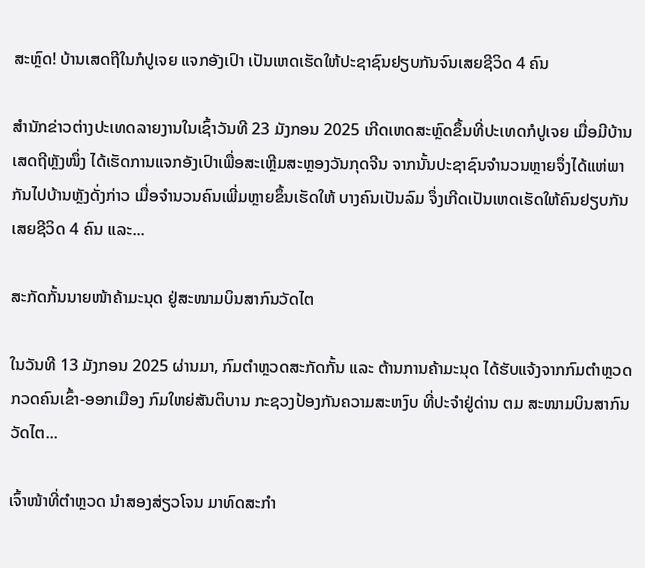ສະຫຼົດ! ບ້ານເສດຖີໃນກໍປູເຈຍ ແຈກອັງເປົາ ເປັນເຫດເຮັດໃຫ້ປະຊາຊົນຢຽບກັນຈົນເສຍຊີວິດ 4 ຄົນ

ສຳນັກຂ່າວຕ່າງປະເທດລາຍງານໃນເຊົ້າວັນທີ 23 ມັງກອນ 2025 ເກີດເຫດສະຫຼົດຂຶ້ນທີ່ປະເທດກໍປູເຈຍ ເມື່ອມີບ້ານເສດຖີຫຼັງໜຶ່ງ ໄດ້ເຮັດການແຈກອັງເປົາເພື່ອສະເຫຼີມສະຫຼອງວັນກຸດຈີນ ຈາກນັ້ນປະຊາຊົນຈຳນວນຫຼາຍຈຶ່ງໄດ້ແຫ່ພາກັນໄປບ້ານຫຼັງດັ່ງກ່າວ ເມື່ອຈຳນວນຄົນເພີ່ມຫຼາຍຂຶ້ນເຮັດໃຫ້ ບາງຄົນເປັນລົມ ຈຶ່ງເກີດເປັນເຫດເຮັດໃຫ້ຄົນຢຽບກັນເສຍຊີວິດ 4 ຄົນ ແລະ...

ສະກັດກັ້ນນາຍໜ້າຄ້າມະນຸດ ຢູ່ສະໜາມບິນສາກົນວັດໄຕ

ໃນວັນທີ 13 ມັງກອນ 2025 ຜ່ານມາ, ກົມຕໍາຫຼວດສະກັດກັ້ນ ແລະ ຕ້ານການຄ້າມະນຸດ ໄດ້ຮັບແຈ້ງຈາກກົມຕໍາຫຼວດກວດຄົນເຂົ້າ-ອອກເມືອງ ກົມໃຫຍ່ສັນຕິບານ ກະຊວງປ້ອງກັນຄວາມສະຫງົບ ທີ່ປະຈຳຢູ່ດ່ານ ຕມ ສະໜາມບິນສາກົນວັດໄຕ...

ເຈົ້າໜ້າທີ່ຕຳຫຼວດ ນຳສອງສ່ຽວໂຈນ ມາທົດສະກຳ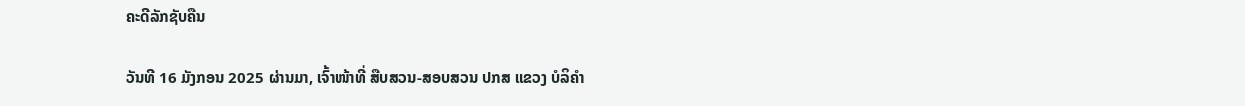ຄະດີລັກຊັບຄືນ

ວັນທີ 16 ມັງກອນ 2025 ຜ່ານມາ, ເຈົ້າໜ້າທີ່ ສືບສວນ-ສອບສວນ ປກສ ແຂວງ ບໍລິຄຳ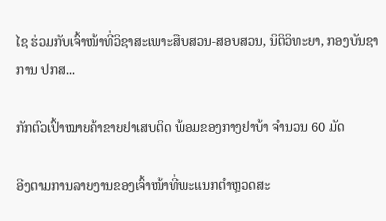ໄຊ ຮ່ວມກັບເຈົ້າໜ້າທີ່ວິຊາສະເພາະສືບສວນ-ສອບສວນ, ນິຕິວິທະຍາ, ກອງບັນຊາການ ປກສ...

ກັກຕົວເປົ້າໝາຍຄ້າຂາຍຢາເສບຕິດ ພ້ອມຂອງກາງຢາບ້າ ຈຳນວນ 60 ມັດ

ອີງຕາມການລາຍງານຂອງເຈົ້າໜ້າທີ່ພະແນກຕຳຫຼວດສະ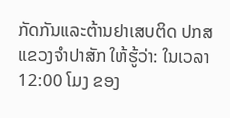ກັດກັນແລະຕ້ານຢາເສບຕິດ ປກສ ແຂວງຈຳປາສັກ ໃຫ້ຮູ້ວ່າ: ໃນເວລາ 12:00 ໂມງ ຂອງ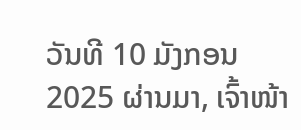ວັນທີ 10 ມັງກອນ 2025 ຜ່ານມາ, ເຈົ້າໜ້າ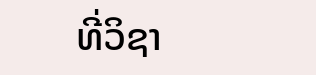ທີ່ວິຊາ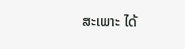ສະເພາະ ໄດ້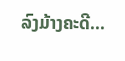ລົງມ້າງຄະດີ...